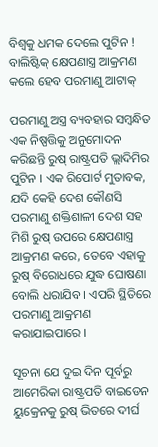ବିଶ୍ୱକୁ ଧମକ ଦେଲେ ପୁଟିନ ! ବାଲିଷ୍ଟିକ୍ କ୍ଷେପଣାସ୍ତ୍ର ଆକ୍ରମଣ କଲେ ହେବ ପରମାଣୁ ଆଟାକ୍

ପରମାଣୁ ଅସ୍ତ୍ର ବ୍ୟବହାର ସମ୍ବନ୍ଧିତ ଏକ ନିଷ୍ପତ୍ତିକୁ ଅନୁମୋଦନ କରିଛନ୍ତି ରୁଷ୍ ରାଷ୍ଟ୍ରପତି ଭ୍ଲାଦିମିର ପୁଟିନ । ଏକ ରିପୋର୍ଟ ମୁତାବକ, ଯଦି କେହି ଦେଶ କୌଣସି ପରମାଣୁ ଶକ୍ତିଶାଳୀ ଦେଶ ସହ ମିଶି ରୁଷ୍ ଉପରେ କ୍ଷେପଣାସ୍ତ୍ର ଆକ୍ରମଣ କରେ, ତେବେ ଏହାକୁ ରୁଷ୍ ବିରୋଧରେ ଯୁଦ୍ଧ ଘୋଷଣା ବୋଲି ଧରାଯିବ । ଏପରି ସ୍ଥିତିରେ ପରମାଣୁ ଆକ୍ରମଣ କରାଯାଇପାରେ ।

ସୂଚନା ଯେ ଦୁଇ ଦିନ ପୂର୍ବରୁ ଆମେରିକା ରାଷ୍ଟ୍ରପତି ବାଇଡେନ ୟୁକ୍ରେନକୁ ରୁଷ୍ ଭିତରେ ଦୀର୍ଘ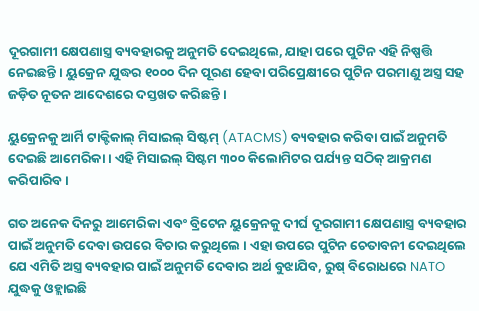ଦୂରଗାମୀ କ୍ଷେପଣାସ୍ତ୍ର ବ୍ୟବହାରକୁ ଅନୁମତି ଦେଇଥିଲେ, ଯାହା ପରେ ପୁଟିନ ଏହି ନିଷ୍ପତ୍ତି ନେଇଛନ୍ତି । ୟୁକ୍ରେନ ଯୁଦ୍ଧର ୧୦୦୦ ଦିନ ପୂରଣ ହେବା ପରିପ୍ରେକ୍ଷୀରେ ପୁଟିନ ପରମାଣୁ ଅସ୍ତ୍ର ସହ ଜଡ଼ିତ ନୂତନ ଆଦେଶରେ ଦସ୍ତଖତ କରିଛନ୍ତି ।

ୟୁକ୍ରେନକୁ ଆର୍ମି ଟାକ୍ଟିକାଲ୍ ମିସାଇଲ୍ ସିଷ୍ଟମ୍ (ATACMS) ବ୍ୟବହାର କରିବା ପାଇଁ ଅନୁମତି ଦେଇଛି ଆମେରିକା । ଏହି ମିସାଇଲ୍ ସିଷ୍ଟମ ୩୦୦ କିଲୋମିଟର ପର୍ଯ୍ୟନ୍ତ ସଠିକ୍ ଆକ୍ରମଣ କରିପାରିବ ।

ଗତ ଅନେକ ଦିନରୁ ଆମେରିକା ଏବଂ ବ୍ରିଟେନ ୟୁକ୍ରେନକୁ ଦୀର୍ଘ ଦୂରଗାମୀ କ୍ଷେପଣାସ୍ତ୍ର ବ୍ୟବହାର ପାଇଁ ଅନୁମତି ଦେବା ଉପରେ ବିଚାର କରୁଥିଲେ । ଏହା ଉପରେ ପୁଟିନ ଚେତାବନୀ ଦେଇଥିଲେ ଯେ ଏମିତି ଅସ୍ତ୍ର ବ୍ୟବହାର ପାଇଁ ଅନୁମତି ଦେବାର ଅର୍ଥ ବୁଝାଯିବ, ରୁଷ୍ ବିରୋଧରେ NATO ଯୁଦ୍ଧକୁ ଓହ୍ଲାଇଛି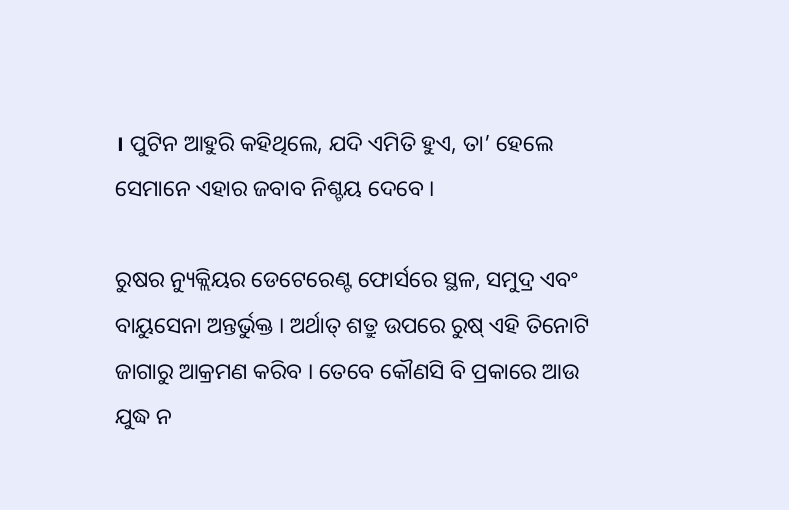। ପୁଟିନ ଆହୁରି କହିଥିଲେ, ଯଦି ଏମିତି ହୁଏ, ତା’ ହେଲେ ସେମାନେ ଏହାର ଜବାବ ନିଶ୍ଚୟ ଦେବେ ।

ରୁଷର ନ୍ୟୁକ୍ଲିୟର ଡେଟେରେଣ୍ଟ ଫୋର୍ସରେ ସ୍ଥଳ, ସମୁଦ୍ର ଏବଂ ବାୟୁସେନା ଅନ୍ତର୍ଭୁକ୍ତ । ଅର୍ଥାତ୍ ଶତ୍ରୁ ଉପରେ ରୁଷ୍ ଏହି ତିନୋଟି ଜାଗାରୁ ଆକ୍ରମଣ କରିବ । ତେବେ କୌଣସି ବି ପ୍ରକାରେ ଆଉ ଯୁଦ୍ଧ ନ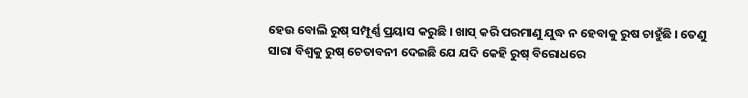ହେଉ ବୋଲି ରୁଷ୍ ସମ୍ପୂର୍ଣ୍ଣ ପ୍ରୟାସ କରୁଛି । ଖାସ୍ କରି ପରମାଣୁ ଯୁଦ୍ଧ ନ ହେବାକୁ ରୁଷ ଚାହୁଁଛି । ତେଣୁ ସାରା ବିଶ୍ୱକୁ ରୁଷ୍ ଚେତାବନୀ ଦେଇଛି ଯେ ଯଦି କେହି ରୁଷ୍ ବିରୋଧରେ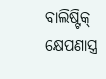ବାଲିଷ୍ଟିକ୍ କ୍ଷେପଣାସ୍ତ୍ର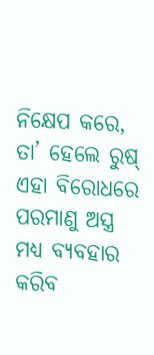ନିକ୍ଷେପ କରେ, ତା’ ହେଲେ ରୁଷ୍ ଏହା ବିରୋଧରେ ପରମାଣୁ ଅସ୍ତ୍ର ମଧ୍ୟ ବ୍ୟବହାର କରିବ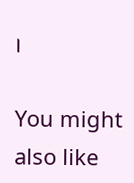।

You might also like